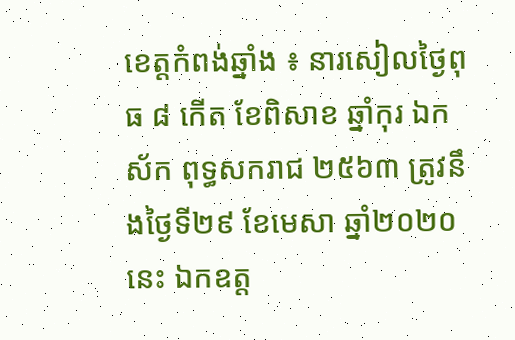ខេត្តកំពង់ឆ្នាំង ៖ នារសៀលថ្ងៃពុធ ៨ កើត ខែពិសាខ ឆ្នាំកុរ ឯកស័ក ពុទ្ធសករាជ ២៥៦៣ ត្រូវនឹងថ្ងៃទី២៩ ខែមេសា ឆ្នាំ២០២០ នេះ ឯកឧត្ត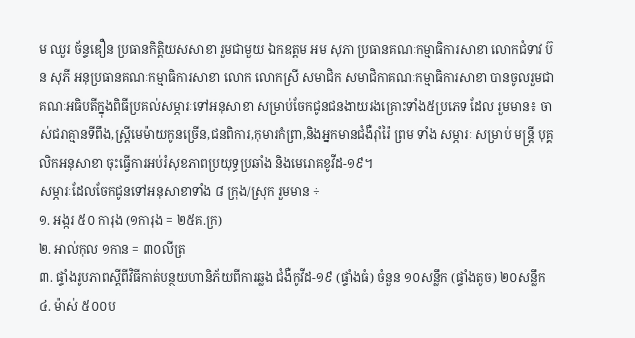ម ឈួរ ច័ន្ទឌឿន ប្រធានកិត្តិយសសាខា រួមជាមួយ ឯកឧត្តម អម សុភា ប្រធានគណៈកម្មាធិការសាខា លោកជំទាវ ប៊ន សុភី អនុប្រធានគណៈកម្មាធិការសាខា លោក លោកស្រី សមាជិក សមាជិកាគណៈកម្មាធិការសាខា បានចូលរួមជាគណៈអធិបតីក្នុងពិធីប្រគល់សម្ភារៈទៅអនុសាខា សម្រាប់ចែកជូនជនងាយរងគ្រោះទាំង៥ប្រភេទ ដែល រួមមាន៖ ចាស់ជរាគ្មានទីពឹង,ស្ត្រីមេម៉ាយកូនច្រើន,ជនពិការ,កុមារកំព្រា,និងអ្នកមានជំងឺរ៉ាំរ៉ៃ ព្រម ទាំង សម្ភារៈ សម្រាប់ មន្ត្រី បុគ្គលិកអនុសាខា ចុះធ្វើការអប់រំសុខភាពប្រយុទ្ធប្រឆាំង និងមេរោគខូវីដ-១៩។
សម្ភារៈដែលចែកជូនទៅអនុសាខាទាំង ៨ ក្រុង/ស្រុក រួមមាន ÷
១. អង្ករ ៥០ ការុង (១ការុង = ២៥គ.ក្រ)
២. អាល់កុល ១កាន = ៣០លីត្រ
៣. ផ្ទាំងរូបភាពស្ដីពីវិធីកាត់បន្ថយហានិភ័យពីការឆ្លង ជំងឺកូវីដ-១៩ (ផ្ទាំងធំ) ចំនួន ១០សន្លឹក (ផ្ទាំងតូច) ២០សន្លឹក
៤. ម៉ាស់ ៥០០ប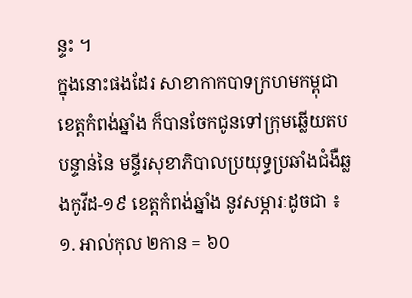ន្ទះ ។
ក្នុងនោះផងដែរ សាខាកាកបាទក្រហមកម្ពុជា ខេត្តកំពង់ឆ្នាំង ក៏បានចែកជូនទៅក្រុមឆ្លើយតបបន្ទាន់នៃ មន្ទីរសុខាភិបាលប្រយុទ្ធប្រឆាំងជំងឺឆ្លងកូវីដ-១៩ ខេត្តកំពង់ឆ្នាំង នូវសម្ភារៈដូចជា ៖
១. អាល់កុល ២កាន = ៦០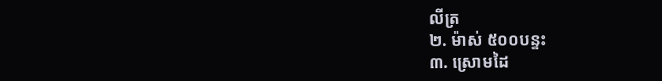លីត្រ
២. ម៉ាស់ ៥០០បន្ទះ
៣. ស្រោមដៃ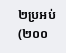២ប្រអប់ (២០០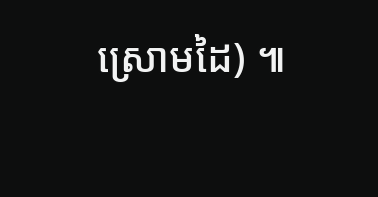ស្រោមដៃ) ៕